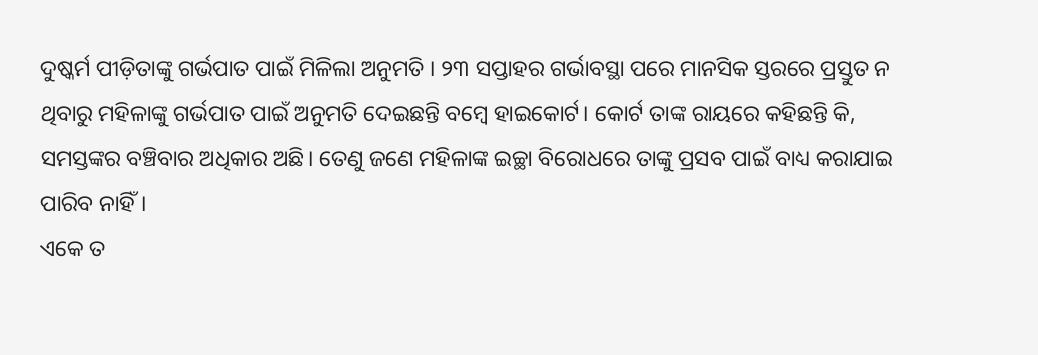ଦୁଷ୍କର୍ମ ପୀଡ଼ିତାଙ୍କୁ ଗର୍ଭପାତ ପାଇଁ ମିଳିଲା ଅନୁମତି । ୨୩ ସପ୍ତାହର ଗର୍ଭାବସ୍ଥା ପରେ ମାନସିକ ସ୍ତରରେ ପ୍ରସ୍ତୁତ ନ ଥିବାରୁ ମହିଳାଙ୍କୁ ଗର୍ଭପାତ ପାଇଁ ଅନୁମତି ଦେଇଛନ୍ତି ବମ୍ବେ ହାଇକୋର୍ଟ। କୋର୍ଟ ତାଙ୍କ ରାୟରେ କହିଛନ୍ତି କି, ସମସ୍ତଙ୍କର ବଞ୍ଚିବାର ଅଧିକାର ଅଛି। ତେଣୁ ଜଣେ ମହିଳାଙ୍କ ଇଚ୍ଛା ବିରୋଧରେ ତାଙ୍କୁ ପ୍ରସବ ପାଇଁ ବାଧ୍ୟ କରାଯାଇ ପାରିବ ନାହିଁ।
ଏକେ ତ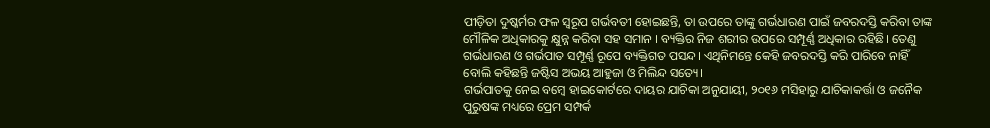ପୀଡ଼ିତା ଦୁଷ୍କର୍ମର ଫଳ ସ୍ୱରୂପ ଗର୍ଭବତୀ ହୋଇଛନ୍ତି, ତା ଉପରେ ତାଙ୍କୁ ଗର୍ଭଧାରଣ ପାଇଁ ଜବରଦସ୍ତି କରିବା ତାଙ୍କ ମୌଳିକ ଅଧିକାରକୁ କ୍ଷୁନ୍ନ କରିବା ସହ ସମାନ । ବ୍ୟକ୍ତିର ନିଜ ଶରୀର ଉପରେ ସମ୍ପୂର୍ଣ୍ଣ ଅଧିକାର ରହିଛି। ତେଣୁ ଗର୍ଭଧାରଣ ଓ ଗର୍ଭପାତ ସମ୍ପୂର୍ଣ୍ଣ ରୂପେ ବ୍ୟକ୍ତିଗତ ପସନ୍ଦ। ଏଥିନିମନ୍ତେ କେହି ଜବରଦସ୍ତି କରି ପାରିବେ ନାହିଁ ବୋଲି କହିଛନ୍ତି ଜଷ୍ଟିସ ଅଭୟ ଆହୁଜା ଓ ମିଲିନ୍ଦ ସତ୍ୟେ।
ଗର୍ଭପାତକୁ ନେଇ ବମ୍ବେ ହାଇକୋର୍ଟରେ ଦାୟର ଯାଚିକା ଅନୁଯାୟୀ, ୨୦୧୬ ମସିହାରୁ ଯାଚିକାକର୍ତ୍ତା ଓ ଜନୈକ ପୁରୁଷଙ୍କ ମଧ୍ୟରେ ପ୍ରେମ ସମ୍ପର୍କ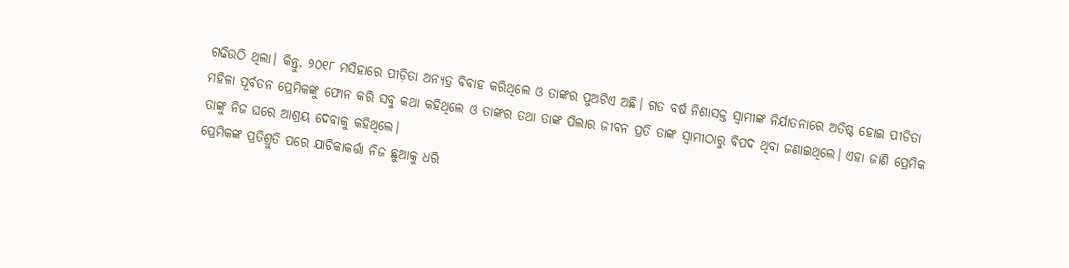ଗଢିଉଠି ଥିଲା। କିନ୍ତୁ, ୨୦୧୮ ମସିହାରେ ପୀଡ଼ିତା ଅନ୍ୟତ୍ର ବିବାହ କରିଥିଲେ ଓ ତାଙ୍କର ପୁଅଟିଏ ଅଛି। ଗତ ବର୍ଷ ନିଶାସକ୍ତ ସ୍ୱାମୀଙ୍କ ନିର୍ଯାତନାରେ ଅତିଷ୍ଠ ହୋଇ ପୀଡିତା ମହିଳା ପୂର୍ବତନ ପ୍ରେମିକଙ୍କୁ ଫୋନ କରି ସବୁ କଥା କହିଥିଲେ ଓ ତାଙ୍କର ତଥା ତାଙ୍କ ପିଲାର ଜୀବନ ପ୍ରତି ତାଙ୍କ ସ୍ୱାମୀଠାରୁ ବିପଦ ଥିବା ଜଣାଇଥିଲେ। ଏହା ଜାଣି ପ୍ରେମିକ ତାଙ୍କୁ ନିଜ ଘରେ ଆଶ୍ରୟ ଦେବାକୁ କହିଥିଲେ।
ପ୍ରେମିକଙ୍କ ପ୍ରତିଶ୍ରୁତି ପରେ ଯାଚିକାକର୍ତ୍ତା ନିଜ ଛୁଆକୁ ଧରି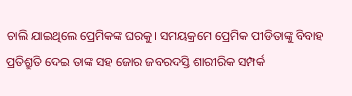ଚାଲି ଯାଇଥିଲେ ପ୍ରେମିକଙ୍କ ଘରକୁ। ସମୟକ୍ରମେ ପ୍ରେମିକ ପୀଡିତାଙ୍କୁ ବିବାହ ପ୍ରତିଶ୍ରୁତି ଦେଇ ତାଙ୍କ ସହ ଜୋର ଜବରଦସ୍ତି ଶାରୀରିକ ସମ୍ପର୍କ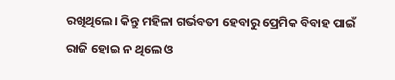ରଖିଥିଲେ। କିନ୍ତୁ ମହିଳା ଗର୍ଭବତୀ ହେବାରୁ ପ୍ରେମିକ ବିବାହ ପାଇଁ ରାଜି ହୋଇ ନ ଥିଲେ ଓ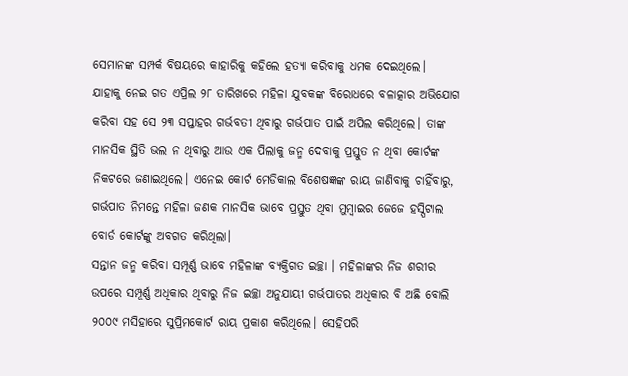ସେମାନଙ୍କ ସମ୍ପର୍କ ବିଷୟରେ କାହାରିକୁ କହିଲେ ହତ୍ୟା କରିବାକୁ ଧମକ ଦେଇଥିଲେ।
ଯାହାକୁ ନେଇ ଗତ ଏପ୍ରିଲ ୨୮ ତାରିଖରେ ମହିଳା ଯୁବକଙ୍କ ବିରୋଧରେ ବଳାତ୍କାର ଅଭିଯୋଗ କରିବା ସହ ସେ ୨୩ ସପ୍ତାହର ଗର୍ଭବତୀ ଥିବାରୁ ଗର୍ଭପାତ ପାଇଁ ଅପିଲ କରିଥିଲେ। ତାଙ୍କ ମାନସିକ ସ୍ଥିତି ଭଲ ନ ଥିବାରୁ ଆଉ ଏକ ପିଲାକୁ ଜନ୍ମ ଦେବାକୁ ପ୍ରସ୍ତୁତ ନ ଥିବା କୋର୍ଟଙ୍କ ନିକଟରେ ଜଣାଇଥିଲେ। ଏନେଇ କୋର୍ଟ ମେଡିକାଲ ବିଶେଷଜ୍ଞଙ୍କ ରାୟ ଜାଣିବାକୁ ଚାହିଁବାରୁ, ଗର୍ଭପାତ ନିମନ୍ତେ ମହିଳା ଜଣକ ମାନସିକ ଭାବେ ପ୍ରସ୍ତୁତ ଥିବା ମୁମ୍ବାଇର ଜେଜେ ହସ୍ପିଟାଲ ବୋର୍ଡ କୋର୍ଟଙ୍କୁ ଅବଗତ କରିଥିଲା।
ସନ୍ତାନ ଜନ୍ମ କରିବା ସମ୍ପୂର୍ଣ୍ଣ ଭାବେ ମହିଳାଙ୍କ ବ୍ୟକ୍ତିଗତ ଇଚ୍ଛା । ମହିଳାଙ୍କର ନିଜ ଶରୀର ଉପରେ ସମ୍ପୂର୍ଣ୍ଣ ଅଧିକାର ଥିବାରୁ ନିଜ ଇଚ୍ଛା ଅନୁଯାୟୀ ଗର୍ଭପାତର ଅଧିକାର ବି ଅଛି ବୋଲି ୨୦୦୯ ମସିହାରେ ସୁପ୍ରିମକୋର୍ଟ ରାୟ ପ୍ରକାଶ କରିଥିଲେ। ସେହିପରି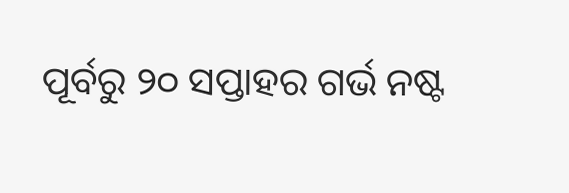ପୂର୍ବରୁ ୨୦ ସପ୍ତାହର ଗର୍ଭ ନଷ୍ଟ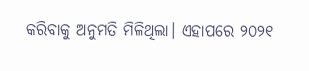କରିବାକୁ ଅନୁମତି ମିଳିଥିଲା। ଏହାପରେ ୨୦୨୧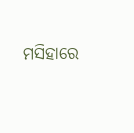ମସିହାରେ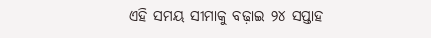ଏହି ସମୟ ସୀମାକୁ ବଢ଼ାଇ ୨୪ ସପ୍ତାହ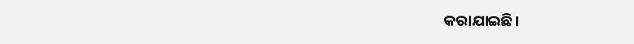କରାଯାଇଛି।